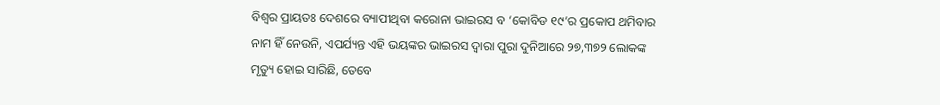ବିଶ୍ଵର ପ୍ରାୟତଃ ଦେଶରେ ବ୍ୟାପୀଥିବା କରୋନା ଭାଇରସ ବ ‘କୋବିଡ ୧୯’ର ପ୍ରକୋପ ଥମିବାର ନାମ ହିଁ ନେଉନି, ଏପର୍ଯ୍ୟନ୍ତ ଏହି ଭୟଙ୍କର ଭାଇରସ ଦ୍ଵାରା ପୁରା ଦୁନିଆରେ ୨୭,୩୭୨ ଲୋକଙ୍କ ମୃତ୍ୟୁ ହୋଇ ସାରିଛି, ତେବେ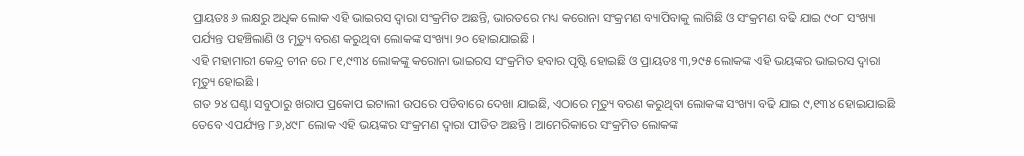ପ୍ରାୟତଃ ୬ ଲକ୍ଷରୁ ଅଧିକ ଲୋକ ଏହି ଭାଇରସ ଦ୍ଵାରା ସଂକ୍ରମିତ ଅଛନ୍ତି, ଭାରତରେ ମଧ୍ୟ କରୋନା ସଂକ୍ରମଣ ବ୍ୟାପିବାକୁ ଲାଗିଛି ଓ ସଂକ୍ରମଣ ବଢି ଯାଇ ୯୦୮ ସଂଖ୍ୟା ପର୍ଯ୍ୟନ୍ତ ପହଞ୍ଚିଲାଣି ଓ ମୃତ୍ୟୁ ବରଣ କରୁଥିବା ଲୋକଙ୍କ ସଂଖ୍ୟା ୨୦ ହୋଇଯାଇଛି ।
ଏହି ମହାମାରୀ କେନ୍ଦ୍ର ଚୀନ ରେ ୮୧,୯୩୪ ଲୋକଙ୍କୁ କରୋନା ଭାଇରସ ସଂକ୍ରମିତ ହବାର ପୃଷ୍ଟି ହୋଇଛି ଓ ପ୍ରାୟତଃ ୩,୨୯୫ ଲୋକଙ୍କ ଏହି ଭୟଙ୍କର ଭାଇରସ ଦ୍ଵାରା ମୃତ୍ୟୁ ହୋଇଛି ।
ଗତ ୨୪ ଘଣ୍ଟା ସବୁଠାରୁ ଖରାପ ପ୍ରକୋପ ଇଟାଲୀ ଉପରେ ପଡିବାରେ ଦେଖା ଯାଇଛି, ଏଠାରେ ମୃତ୍ୟୁ ବରଣ କରୁଥିବା ଲୋକଙ୍କ ସଂଖ୍ୟା ବଢି ଯାଇ ୯,୧୩୪ ହୋଇଯାଇଛି ତେବେ ଏପର୍ଯ୍ୟନ୍ତ ୮୬,୪୯୮ ଲୋକ ଏହି ଭୟଙ୍କର ସଂକ୍ରମଣ ଦ୍ଵାରା ପୀଡିତ ଅଛନ୍ତି । ଆମେରିକାରେ ସଂକ୍ରମିତ ଲୋକଙ୍କ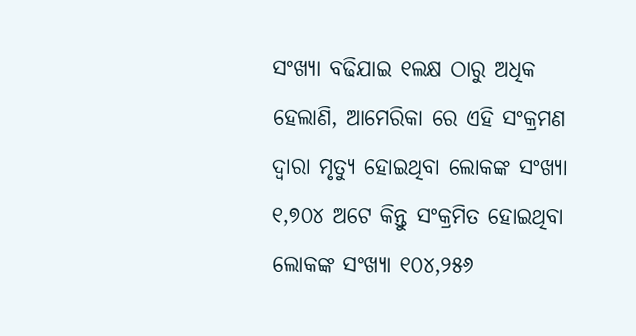ସଂଖ୍ୟା ବଢିଯାଇ ୧ଲକ୍ଷ ଠାରୁ ଅଧିକ ହେଲାଣି, ଆମେରିକା ରେ ଏହି ସଂକ୍ରମଣ ଦ୍ଵାରା ମୃତ୍ୟୁ ହୋଇଥିବା ଲୋକଙ୍କ ସଂଖ୍ୟା ୧,୭୦୪ ଅଟେ କିନ୍ତୁ ସଂକ୍ରମିତ ହୋଇଥିବା ଲୋକଙ୍କ ସଂଖ୍ୟା ୧୦୪,୨୫୬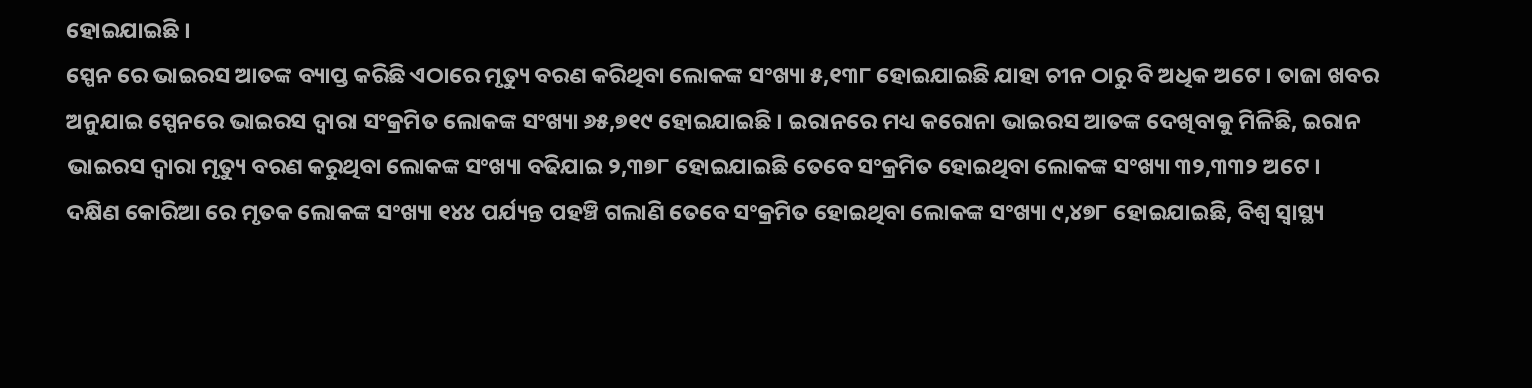ହୋଇଯାଇଛି ।
ସ୍ପେନ ରେ ଭାଇରସ ଆତଙ୍କ ବ୍ୟାପ୍ତ କରିଛି ଏଠାରେ ମୃତ୍ୟୁ ବରଣ କରିଥିବା ଲୋକଙ୍କ ସଂଖ୍ୟା ୫,୧୩୮ ହୋଇଯାଇଛି ଯାହା ଚୀନ ଠାରୁ ବି ଅଧିକ ଅଟେ । ତାଜା ଖବର ଅନୁଯାଇ ସ୍ପେନରେ ଭାଇରସ ଦ୍ଵାରା ସଂକ୍ରମିତ ଲୋକଙ୍କ ସଂଖ୍ୟା ୬୫,୭୧୯ ହୋଇଯାଇଛି । ଇରାନରେ ମଧ୍ୟ କରୋନା ଭାଇରସ ଆତଙ୍କ ଦେଖିବାକୁ ମିଳିଛି, ଇରାନ ଭାଇରସ ଦ୍ଵାରା ମୃତ୍ୟୁ ବରଣ କରୁଥିବା ଲୋକଙ୍କ ସଂଖ୍ୟା ବଢିଯାଇ ୨,୩୭୮ ହୋଇଯାଇଛି ତେବେ ସଂକ୍ରମିତ ହୋଇଥିବା ଲୋକଙ୍କ ସଂଖ୍ୟା ୩୨,୩୩୨ ଅଟେ ।
ଦକ୍ଷିଣ କୋରିଆ ରେ ମୃତକ ଲୋକଙ୍କ ସଂଖ୍ୟା ୧୪୪ ପର୍ଯ୍ୟନ୍ତ ପହଞ୍ଚି ଗଲାଣି ତେବେ ସଂକ୍ରମିତ ହୋଇଥିବା ଲୋକଙ୍କ ସଂଖ୍ୟା ୯,୪୭୮ ହୋଇଯାଇଛି, ବିଶ୍ଵ ସ୍ୱାସ୍ଥ୍ୟ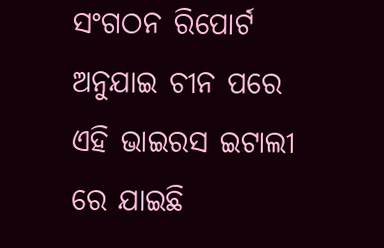ସଂଗଠନ ରିପୋର୍ଟ ଅନୁଯାଇ ଚୀନ ପରେ ଏହି ଭାଇରସ ଇଟାଲୀ ରେ ଯାଇଛି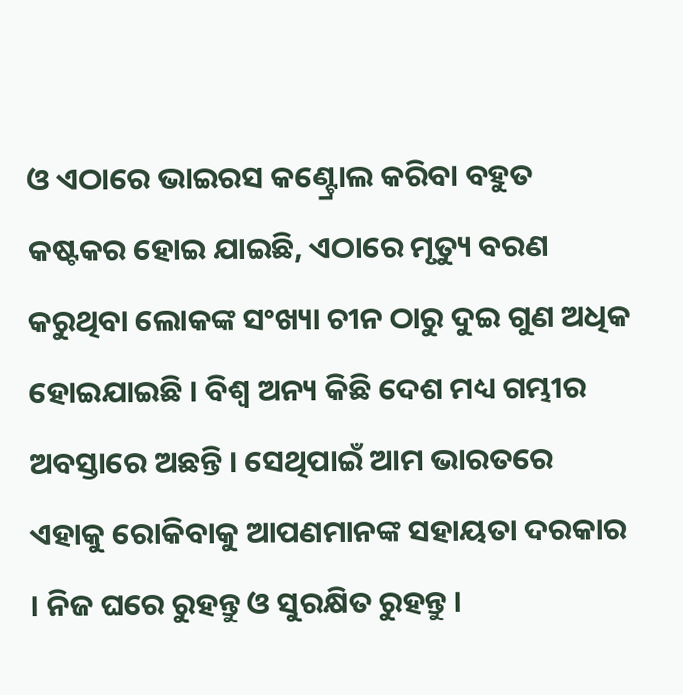ଓ ଏଠାରେ ଭାଇରସ କଣ୍ଟ୍ରୋଲ କରିବା ବହୁତ କଷ୍ଟକର ହୋଇ ଯାଇଛି, ଏଠାରେ ମୃତ୍ୟୁ ବରଣ କରୁଥିବା ଲୋକଙ୍କ ସଂଖ୍ୟା ଚୀନ ଠାରୁ ଦୁଇ ଗୁଣ ଅଧିକ ହୋଇଯାଇଛି । ବିଶ୍ଵ ଅନ୍ୟ କିଛି ଦେଶ ମଧ୍ୟ ଗମ୍ଭୀର ଅବସ୍ତାରେ ଅଛନ୍ତି । ସେଥିପାଇଁ ଆମ ଭାରତରେ ଏହାକୁ ରୋକିବାକୁ ଆପଣମାନଙ୍କ ସହାୟତା ଦରକାର । ନିଜ ଘରେ ରୁହନ୍ତୁ ଓ ସୁରକ୍ଷିତ ରୁହନ୍ତୁ ।